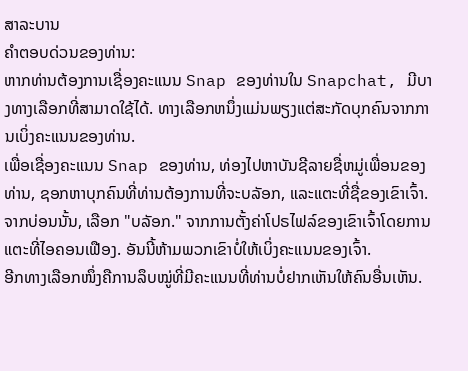ສາລະບານ
ຄຳຕອບດ່ວນຂອງທ່ານ:
ຫາກທ່ານຕ້ອງການເຊື່ອງຄະແນນ Snap ຂອງທ່ານໃນ Snapchat, ມີບາງທາງເລືອກທີ່ສາມາດໃຊ້ໄດ້. ທາງເລືອກຫນຶ່ງແມ່ນພຽງແຕ່ສະກັດບຸກຄົນຈາກການເບິ່ງຄະແນນຂອງທ່ານ.
ເພື່ອເຊື່ອງຄະແນນ Snap ຂອງທ່ານ, ທ່ອງໄປຫາບັນຊີລາຍຊື່ຫມູ່ເພື່ອນຂອງທ່ານ, ຊອກຫາບຸກຄົນທີ່ທ່ານຕ້ອງການທີ່ຈະບລັອກ, ແລະແຕະທີ່ຊື່ຂອງເຂົາເຈົ້າ. ຈາກບ່ອນນັ້ນ, ເລືອກ "ບລັອກ." ຈາກການຕັ້ງຄ່າໂປຣໄຟລ໌ຂອງເຂົາເຈົ້າໂດຍການແຕະທີ່ໄອຄອນເຟືອງ. ອັນນີ້ຫ້າມພວກເຂົາບໍ່ໃຫ້ເບິ່ງຄະແນນຂອງເຈົ້າ.
ອີກທາງເລືອກໜຶ່ງຄືການລຶບໝູ່ທີ່ມີຄະແນນທີ່ທ່ານບໍ່ຢາກເຫັນໃຫ້ຄົນອື່ນເຫັນ.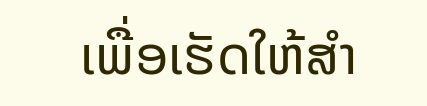ເພື່ອເຮັດໃຫ້ສໍາ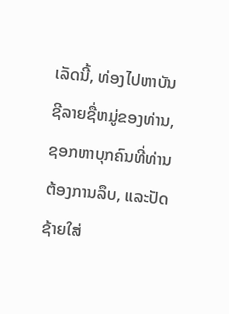ເລັດນີ້, ທ່ອງໄປຫາບັນຊີລາຍຊື່ຫມູ່ຂອງທ່ານ, ຊອກຫາບຸກຄົນທີ່ທ່ານຕ້ອງການລຶບ, ແລະປັດຊ້າຍໃສ່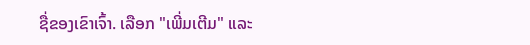ຊື່ຂອງເຂົາເຈົ້າ. ເລືອກ "ເພີ່ມເຕີມ" ແລະ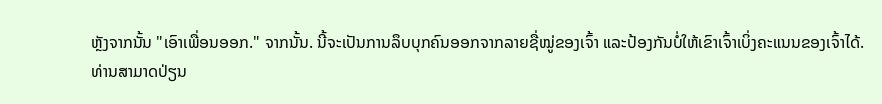ຫຼັງຈາກນັ້ນ "ເອົາເພື່ອນອອກ." ຈາກນັ້ນ. ນີ້ຈະເປັນການລຶບບຸກຄົນອອກຈາກລາຍຊື່ໝູ່ຂອງເຈົ້າ ແລະປ້ອງກັນບໍ່ໃຫ້ເຂົາເຈົ້າເບິ່ງຄະແນນຂອງເຈົ້າໄດ້.
ທ່ານສາມາດປ່ຽນ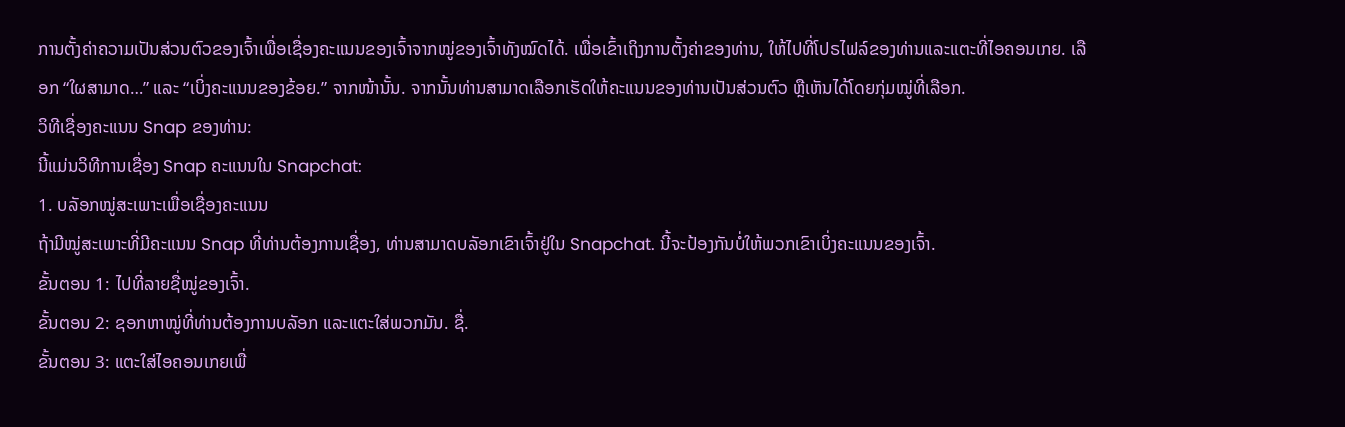ການຕັ້ງຄ່າຄວາມເປັນສ່ວນຕົວຂອງເຈົ້າເພື່ອເຊື່ອງຄະແນນຂອງເຈົ້າຈາກໝູ່ຂອງເຈົ້າທັງໝົດໄດ້. ເພື່ອເຂົ້າເຖິງການຕັ້ງຄ່າຂອງທ່ານ, ໃຫ້ໄປທີ່ໂປຣໄຟລ໌ຂອງທ່ານແລະແຕະທີ່ໄອຄອນເກຍ. ເລືອກ “ໃຜສາມາດ…” ແລະ “ເບິ່ງຄະແນນຂອງຂ້ອຍ.” ຈາກໜ້ານັ້ນ. ຈາກນັ້ນທ່ານສາມາດເລືອກເຮັດໃຫ້ຄະແນນຂອງທ່ານເປັນສ່ວນຕົວ ຫຼືເຫັນໄດ້ໂດຍກຸ່ມໝູ່ທີ່ເລືອກ.
ວິທີເຊື່ອງຄະແນນ Snap ຂອງທ່ານ:
ນີ້ແມ່ນວິທີການເຊື່ອງ Snap ຄະແນນໃນ Snapchat:
1. ບລັອກໝູ່ສະເພາະເພື່ອເຊື່ອງຄະແນນ
ຖ້າມີໝູ່ສະເພາະທີ່ມີຄະແນນ Snap ທີ່ທ່ານຕ້ອງການເຊື່ອງ, ທ່ານສາມາດບລັອກເຂົາເຈົ້າຢູ່ໃນ Snapchat. ນີ້ຈະປ້ອງກັນບໍ່ໃຫ້ພວກເຂົາເບິ່ງຄະແນນຂອງເຈົ້າ.
ຂັ້ນຕອນ 1: ໄປທີ່ລາຍຊື່ໝູ່ຂອງເຈົ້າ.
ຂັ້ນຕອນ 2: ຊອກຫາໝູ່ທີ່ທ່ານຕ້ອງການບລັອກ ແລະແຕະໃສ່ພວກມັນ. ຊື່.
ຂັ້ນຕອນ 3: ແຕະໃສ່ໄອຄອນເກຍເພື່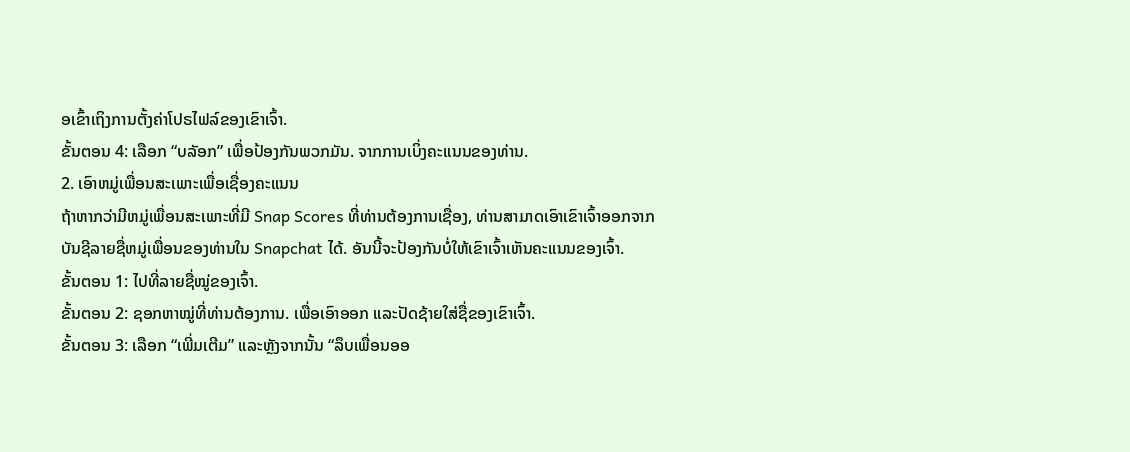ອເຂົ້າເຖິງການຕັ້ງຄ່າໂປຣໄຟລ໌ຂອງເຂົາເຈົ້າ.
ຂັ້ນຕອນ 4: ເລືອກ “ບລັອກ” ເພື່ອປ້ອງກັນພວກມັນ. ຈາກການເບິ່ງຄະແນນຂອງທ່ານ.
2. ເອົາຫມູ່ເພື່ອນສະເພາະເພື່ອເຊື່ອງຄະແນນ
ຖ້າຫາກວ່າມີຫມູ່ເພື່ອນສະເພາະທີ່ມີ Snap Scores ທີ່ທ່ານຕ້ອງການເຊື່ອງ, ທ່ານສາມາດເອົາເຂົາເຈົ້າອອກຈາກບັນຊີລາຍຊື່ຫມູ່ເພື່ອນຂອງທ່ານໃນ Snapchat ໄດ້. ອັນນີ້ຈະປ້ອງກັນບໍ່ໃຫ້ເຂົາເຈົ້າເຫັນຄະແນນຂອງເຈົ້າ.
ຂັ້ນຕອນ 1: ໄປທີ່ລາຍຊື່ໝູ່ຂອງເຈົ້າ.
ຂັ້ນຕອນ 2: ຊອກຫາໝູ່ທີ່ທ່ານຕ້ອງການ. ເພື່ອເອົາອອກ ແລະປັດຊ້າຍໃສ່ຊື່ຂອງເຂົາເຈົ້າ.
ຂັ້ນຕອນ 3: ເລືອກ “ເພີ່ມເຕີມ” ແລະຫຼັງຈາກນັ້ນ “ລຶບເພື່ອນອອ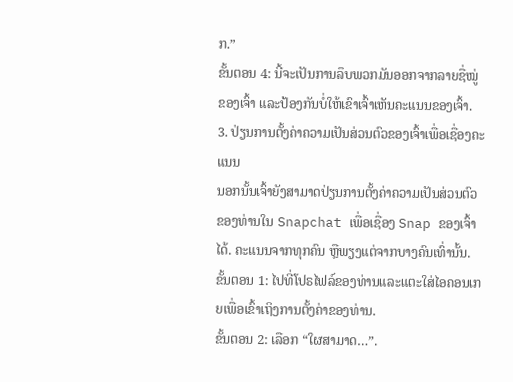ກ.”
ຂັ້ນຕອນ 4: ນີ້ຈະເປັນການລຶບພວກມັນອອກຈາກລາຍຊື່ໝູ່ຂອງເຈົ້າ ແລະປ້ອງກັນບໍ່ໃຫ້ເຂົາເຈົ້າເຫັນຄະແນນຂອງເຈົ້າ.
3. ປ່ຽນການຕັ້ງຄ່າຄວາມເປັນສ່ວນຕົວຂອງເຈົ້າເພື່ອເຊື່ອງຄະແນນ
ນອກນັ້ນເຈົ້າຍັງສາມາດປ່ຽນການຕັ້ງຄ່າຄວາມເປັນສ່ວນຕົວຂອງທ່ານໃນ Snapchat ເພື່ອເຊື່ອງ Snap ຂອງເຈົ້າໄດ້. ຄະແນນຈາກທຸກຄົນ ຫຼືພຽງແຕ່ຈາກບາງຄົນເທົ່ານັ້ນ.
ຂັ້ນຕອນ 1: ໄປທີ່ໂປຣໄຟລ໌ຂອງທ່ານແລະແຕະໃສ່ໄອຄອນເກຍເພື່ອເຂົ້າເຖິງການຕັ້ງຄ່າຂອງທ່ານ.
ຂັ້ນຕອນ 2: ເລືອກ “ໃຜສາມາດ…”.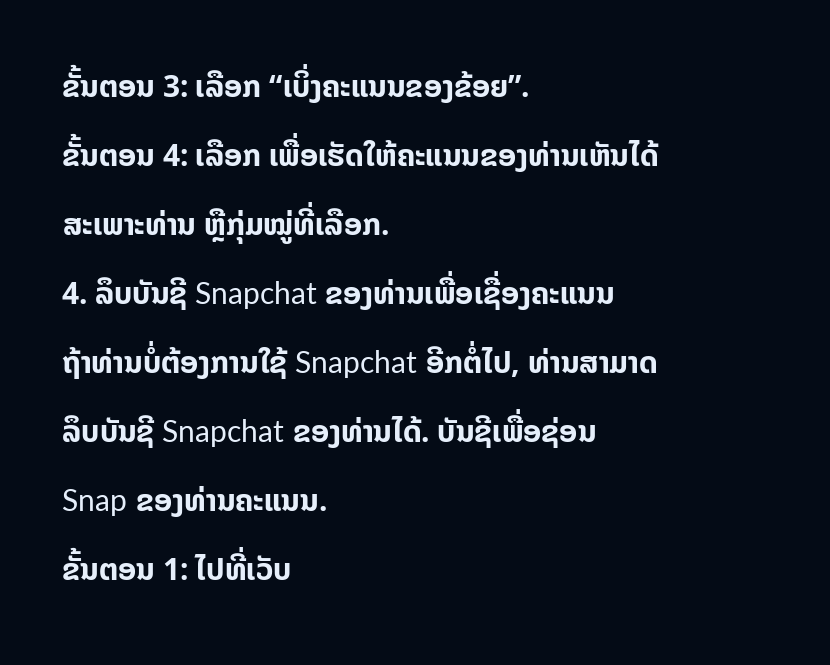ຂັ້ນຕອນ 3: ເລືອກ “ເບິ່ງຄະແນນຂອງຂ້ອຍ”.
ຂັ້ນຕອນ 4: ເລືອກ ເພື່ອເຮັດໃຫ້ຄະແນນຂອງທ່ານເຫັນໄດ້ສະເພາະທ່ານ ຫຼືກຸ່ມໝູ່ທີ່ເລືອກ.
4. ລຶບບັນຊີ Snapchat ຂອງທ່ານເພື່ອເຊື່ອງຄະແນນ
ຖ້າທ່ານບໍ່ຕ້ອງການໃຊ້ Snapchat ອີກຕໍ່ໄປ, ທ່ານສາມາດລຶບບັນຊີ Snapchat ຂອງທ່ານໄດ້. ບັນຊີເພື່ອຊ່ອນ Snap ຂອງທ່ານຄະແນນ.
ຂັ້ນຕອນ 1: ໄປທີ່ເວັບ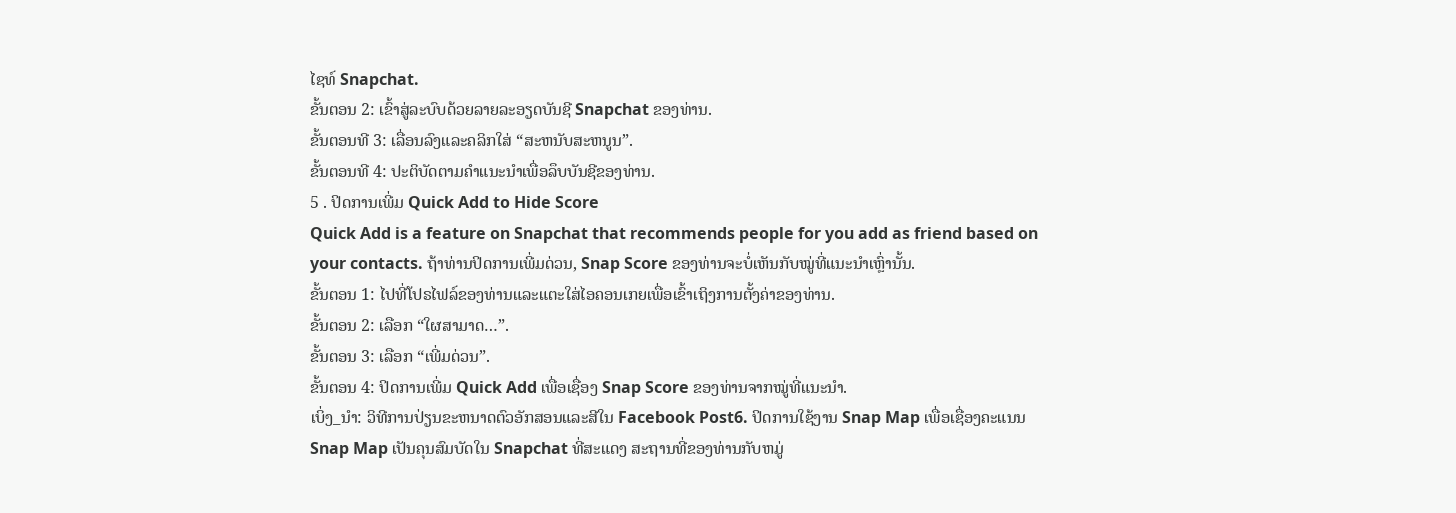ໄຊທ໌ Snapchat.
ຂັ້ນຕອນ 2: ເຂົ້າສູ່ລະບົບດ້ວຍລາຍລະອຽດບັນຊີ Snapchat ຂອງທ່ານ.
ຂັ້ນຕອນທີ 3: ເລື່ອນລົງແລະຄລິກໃສ່ “ສະຫນັບສະຫນູນ”.
ຂັ້ນຕອນທີ 4: ປະຕິບັດຕາມຄໍາແນະນໍາເພື່ອລຶບບັນຊີຂອງທ່ານ.
5 . ປິດການເພີ່ມ Quick Add to Hide Score
Quick Add is a feature on Snapchat that recommends people for you add as friend based on your contacts. ຖ້າທ່ານປິດການເພີ່ມດ່ວນ, Snap Score ຂອງທ່ານຈະບໍ່ເຫັນກັບໝູ່ທີ່ແນະນຳເຫຼົ່ານັ້ນ.
ຂັ້ນຕອນ 1: ໄປທີ່ໂປຣໄຟລ໌ຂອງທ່ານແລະແຕະໃສ່ໄອຄອນເກຍເພື່ອເຂົ້າເຖິງການຕັ້ງຄ່າຂອງທ່ານ.
ຂັ້ນຕອນ 2: ເລືອກ “ໃຜສາມາດ…”.
ຂັ້ນຕອນ 3: ເລືອກ “ເພີ່ມດ່ວນ”.
ຂັ້ນຕອນ 4: ປິດການເພີ່ມ Quick Add ເພື່ອເຊື່ອງ Snap Score ຂອງທ່ານຈາກໝູ່ທີ່ແນະນຳ.
ເບິ່ງ_ນຳ: ວິທີການປ່ຽນຂະຫນາດຕົວອັກສອນແລະສີໃນ Facebook Post6. ປິດການໃຊ້ງານ Snap Map ເພື່ອເຊື່ອງຄະແນນ
Snap Map ເປັນຄຸນສົມບັດໃນ Snapchat ທີ່ສະແດງ ສະຖານທີ່ຂອງທ່ານກັບຫມູ່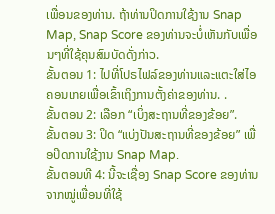ເພື່ອນຂອງທ່ານ. ຖ້າທ່ານປິດການໃຊ້ງານ Snap Map, Snap Score ຂອງທ່ານຈະບໍ່ເຫັນກັບເພື່ອນໆທີ່ໃຊ້ຄຸນສົມບັດດັ່ງກ່າວ.
ຂັ້ນຕອນ 1: ໄປທີ່ໂປຣໄຟລ໌ຂອງທ່ານແລະແຕະໃສ່ໄອຄອນເກຍເພື່ອເຂົ້າເຖິງການຕັ້ງຄ່າຂອງທ່ານ. .
ຂັ້ນຕອນ 2: ເລືອກ “ເບິ່ງສະຖານທີ່ຂອງຂ້ອຍ”.
ຂັ້ນຕອນ 3: ປິດ “ແບ່ງປັນສະຖານທີ່ຂອງຂ້ອຍ” ເພື່ອປິດການໃຊ້ງານ Snap Map.
ຂັ້ນຕອນທີ 4: ນີ້ຈະເຊື່ອງ Snap Score ຂອງທ່ານຈາກໝູ່ເພື່ອນທີ່ໃຊ້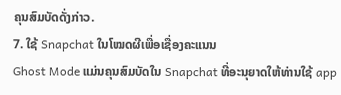ຄຸນສົມບັດດັ່ງກ່າວ.
7. ໃຊ້ Snapchat ໃນໂໝດຜີເພື່ອເຊື່ອງຄະແນນ
Ghost Mode ແມ່ນຄຸນສົມບັດໃນ Snapchat ທີ່ອະນຸຍາດໃຫ້ທ່ານໃຊ້ app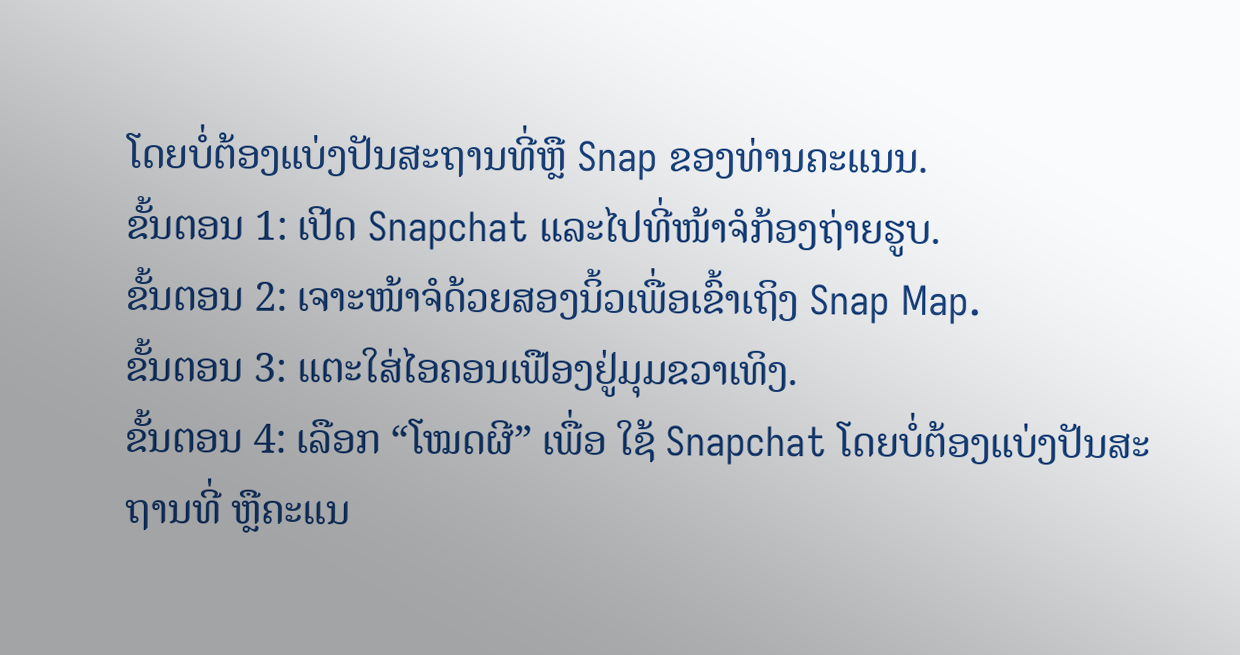ໂດຍບໍ່ຕ້ອງແບ່ງປັນສະຖານທີ່ຫຼື Snap ຂອງທ່ານຄະແນນ.
ຂັ້ນຕອນ 1: ເປີດ Snapchat ແລະໄປທີ່ໜ້າຈໍກ້ອງຖ່າຍຮູບ.
ຂັ້ນຕອນ 2: ເຈາະໜ້າຈໍດ້ວຍສອງນິ້ວເພື່ອເຂົ້າເຖິງ Snap Map.
ຂັ້ນຕອນ 3: ແຕະໃສ່ໄອຄອນເຟືອງຢູ່ມຸມຂວາເທິງ.
ຂັ້ນຕອນ 4: ເລືອກ “ໂໝດຜີ” ເພື່ອ ໃຊ້ Snapchat ໂດຍບໍ່ຕ້ອງແບ່ງປັນສະຖານທີ່ ຫຼືຄະແນ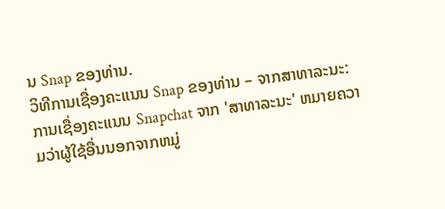ນ Snap ຂອງທ່ານ.
ວິທີການເຊື່ອງຄະແນນ Snap ຂອງທ່ານ – ຈາກສາທາລະນະ:
ການເຊື່ອງຄະແນນ Snapchat ຈາກ 'ສາທາລະນະ' ຫມາຍຄວາມວ່າຜູ້ໃຊ້ອື່ນນອກຈາກຫມູ່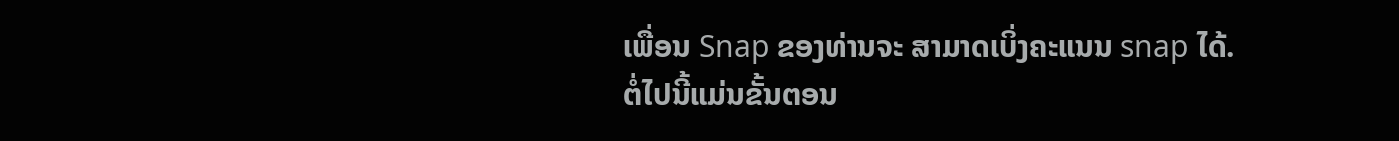ເພື່ອນ Snap ຂອງທ່ານຈະ ສາມາດເບິ່ງຄະແນນ snap ໄດ້.
ຕໍ່ໄປນີ້ແມ່ນຂັ້ນຕອນ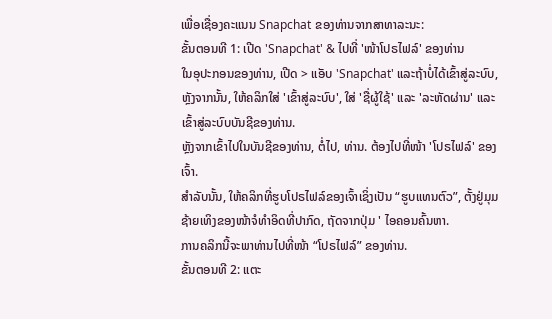ເພື່ອເຊື່ອງຄະແນນ Snapchat ຂອງທ່ານຈາກສາທາລະນະ:
ຂັ້ນຕອນທີ 1: ເປີດ 'Snapchat' & ໄປທີ່ 'ໜ້າໂປຣໄຟລ໌' ຂອງທ່ານ
ໃນອຸປະກອນຂອງທ່ານ, ເປີດ > ແອັບ 'Snapchat' ແລະຖ້າບໍ່ໄດ້ເຂົ້າສູ່ລະບົບ, ຫຼັງຈາກນັ້ນ, ໃຫ້ຄລິກໃສ່ 'ເຂົ້າສູ່ລະບົບ', ໃສ່ 'ຊື່ຜູ້ໃຊ້' ແລະ 'ລະຫັດຜ່ານ' ແລະເຂົ້າສູ່ລະບົບບັນຊີຂອງທ່ານ.
ຫຼັງຈາກເຂົ້າໄປໃນບັນຊີຂອງທ່ານ, ຕໍ່ໄປ, ທ່ານ. ຕ້ອງໄປທີ່ໜ້າ 'ໂປຣໄຟລ໌' ຂອງເຈົ້າ.
ສຳລັບນັ້ນ, ໃຫ້ຄລິກທີ່ຮູບໂປຣໄຟລ໌ຂອງເຈົ້າເຊິ່ງເປັນ “ຮູບແທນຕົວ”, ຕັ້ງຢູ່ມຸມຊ້າຍເທິງຂອງໜ້າຈໍທຳອິດທີ່ປາກົດ, ຖັດຈາກປຸ່ມ ' ໄອຄອນຄົ້ນຫາ.
ການຄລິກນີ້ຈະພາທ່ານໄປທີ່ໜ້າ “ໂປຣໄຟລ໌” ຂອງທ່ານ.
ຂັ້ນຕອນທີ 2: ແຕະ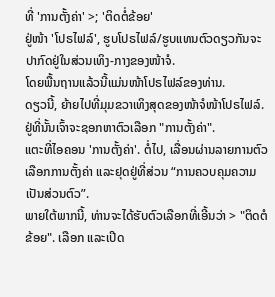ທີ່ 'ການຕັ້ງຄ່າ' >; 'ຕິດຕໍ່ຂ້ອຍ'
ຢູ່ໜ້າ 'ໂປຣໄຟລ໌', ຮູບໂປຣໄຟລ໌/ຮູບແທນຕົວດຽວກັນຈະປາກົດຢູ່ໃນສ່ວນເທິງ-ກາງຂອງໜ້າຈໍ.
ໂດຍພື້ນຖານແລ້ວນີ້ແມ່ນໜ້າໂປຣໄຟລ໌ຂອງທ່ານ.
ດຽວນີ້, ຍ້າຍໄປທີ່ມຸມຂວາເທິງສຸດຂອງໜ້າຈໍໜ້າໂປຣໄຟລ໌. ຢູ່ທີ່ນັ້ນເຈົ້າຈະຊອກຫາຕົວເລືອກ "ການຕັ້ງຄ່າ".
ແຕະທີ່ໄອຄອນ 'ການຕັ້ງຄ່າ'. ຕໍ່ໄປ, ເລື່ອນຜ່ານລາຍການຕົວເລືອກການຕັ້ງຄ່າ ແລະຢຸດຢູ່ທີ່ສ່ວນ “ການຄວບຄຸມຄວາມເປັນສ່ວນຕົວ”.
ພາຍໃຕ້ພາກນີ້, ທ່ານຈະໄດ້ຮັບຕົວເລືອກທີ່ເອີ້ນວ່າ > "ຕິດຕໍຂ້ອຍ". ເລືອກ ແລະເປີດ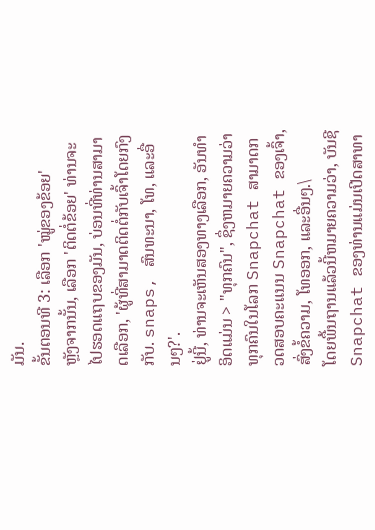ມັນ.
ຂັ້ນຕອນທີ 3: ເລືອກ 'ໝູ່ຂອງຂ້ອຍ'
ຫຼັງຈາກນັ້ນ, ເລືອກ 'ຕິດຕໍ່ຂ້ອຍ' ທ່ານຈະໄປຮອດແຖບຂອງມັນ, ບ່ອນທີ່ທ່ານສາມາດເລືອກ, 'ຜູ້ທີ່ສາມາດຕິດຕໍ່ກັບເຈົ້າໂດຍກົງກັບ. snaps, ສົນທະນາ, ໂທ, ແລະອື່ນໆ?'.
ຢູ່ນີ້, ທ່ານຈະເຫັນສອງທາງເລືອກ, ອັນທໍາອິດແມ່ນ > "ທຸກຄົນ", ຊຶ່ງຫມາຍຄວາມວ່າທຸກຄົນໃນໂລກ Snapchat ສາມາດກວດສອບຄະແນນ Snapchat ຂອງເຈົ້າ, ສົ່ງຂໍ້ຄວາມ, ໂທອອກ, ແລະອື່ນໆ.\
ໂດຍພື້ນຖານແລ້ວນີ້ຫມາຍຄວາມວ່າ, ບັນຊີ Snapchat ຂອງທ່ານແມ່ນເປີດສາທາ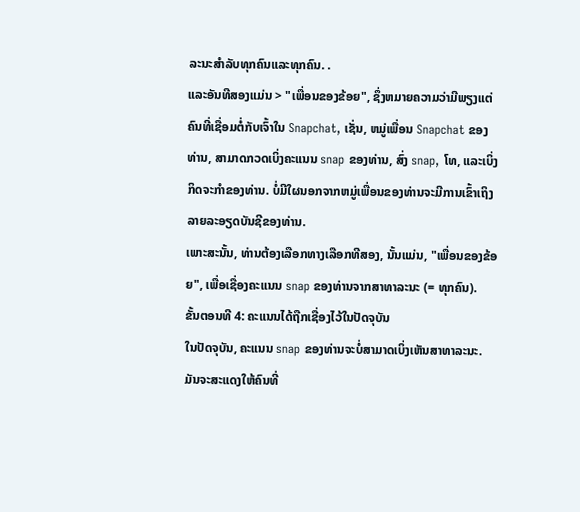ລະນະສໍາລັບທຸກຄົນແລະທຸກຄົນ. .
ແລະອັນທີສອງແມ່ນ > "ເພື່ອນຂອງຂ້ອຍ", ຊຶ່ງຫມາຍຄວາມວ່າມີພຽງແຕ່ຄົນທີ່ເຊື່ອມຕໍ່ກັບເຈົ້າໃນ Snapchat, ເຊັ່ນ, ຫມູ່ເພື່ອນ Snapchat ຂອງທ່ານ, ສາມາດກວດເບິ່ງຄະແນນ snap ຂອງທ່ານ, ສົ່ງ snap, ໂທ, ແລະເບິ່ງກິດຈະກໍາຂອງທ່ານ. ບໍ່ມີໃຜນອກຈາກຫມູ່ເພື່ອນຂອງທ່ານຈະມີການເຂົ້າເຖິງລາຍລະອຽດບັນຊີຂອງທ່ານ.
ເພາະສະນັ້ນ, ທ່ານຕ້ອງເລືອກທາງເລືອກທີສອງ, ນັ້ນແມ່ນ, "ເພື່ອນຂອງຂ້ອຍ", ເພື່ອເຊື່ອງຄະແນນ snap ຂອງທ່ານຈາກສາທາລະນະ (= ທຸກຄົນ).
ຂັ້ນຕອນທີ 4: ຄະແນນໄດ້ຖືກເຊື່ອງໄວ້ໃນປັດຈຸບັນ
ໃນປັດຈຸບັນ, ຄະແນນ snap ຂອງທ່ານຈະບໍ່ສາມາດເບິ່ງເຫັນສາທາລະນະ. ມັນຈະສະແດງໃຫ້ຄົນທີ່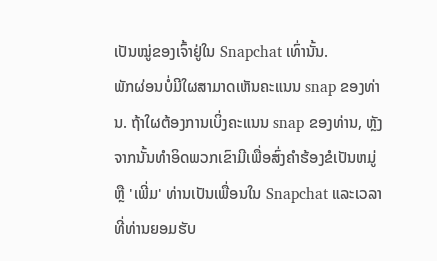ເປັນໝູ່ຂອງເຈົ້າຢູ່ໃນ Snapchat ເທົ່ານັ້ນ.
ພັກຜ່ອນບໍ່ມີໃຜສາມາດເຫັນຄະແນນ snap ຂອງທ່ານ. ຖ້າໃຜຕ້ອງການເບິ່ງຄະແນນ snap ຂອງທ່ານ, ຫຼັງຈາກນັ້ນທໍາອິດພວກເຂົາມີເພື່ອສົ່ງຄໍາຮ້ອງຂໍເປັນຫມູ່ຫຼື 'ເພີ່ມ' ທ່ານເປັນເພື່ອນໃນ Snapchat ແລະເວລາທີ່ທ່ານຍອມຮັບ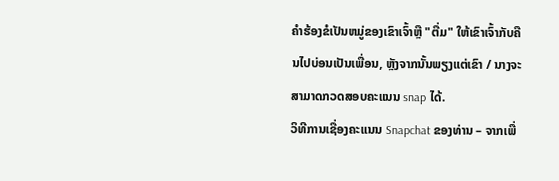ຄໍາຮ້ອງຂໍເປັນຫມູ່ຂອງເຂົາເຈົ້າຫຼື "ຕື່ມ" ໃຫ້ເຂົາເຈົ້າກັບຄືນໄປບ່ອນເປັນເພື່ອນ, ຫຼັງຈາກນັ້ນພຽງແຕ່ເຂົາ / ນາງຈະສາມາດກວດສອບຄະແນນ snap ໄດ້.
ວິທີການເຊື່ອງຄະແນນ Snapchat ຂອງທ່ານ – ຈາກເພື່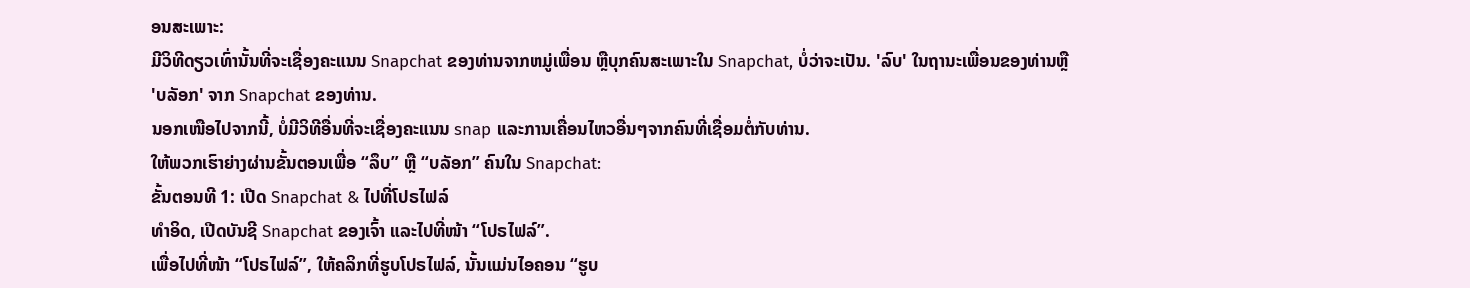ອນສະເພາະ:
ມີວິທີດຽວເທົ່ານັ້ນທີ່ຈະເຊື່ອງຄະແນນ Snapchat ຂອງທ່ານຈາກຫມູ່ເພື່ອນ ຫຼືບຸກຄົນສະເພາະໃນ Snapchat, ບໍ່ວ່າຈະເປັນ. 'ລົບ' ໃນຖານະເພື່ອນຂອງທ່ານຫຼື 'ບລັອກ' ຈາກ Snapchat ຂອງທ່ານ.
ນອກເໜືອໄປຈາກນີ້, ບໍ່ມີວິທີອື່ນທີ່ຈະເຊື່ອງຄະແນນ snap ແລະການເຄື່ອນໄຫວອື່ນໆຈາກຄົນທີ່ເຊື່ອມຕໍ່ກັບທ່ານ.
ໃຫ້ພວກເຮົາຍ່າງຜ່ານຂັ້ນຕອນເພື່ອ “ລຶບ” ຫຼື “ບລັອກ” ຄົນໃນ Snapchat:
ຂັ້ນຕອນທີ 1: ເປີດ Snapchat & ໄປທີ່ໂປຣໄຟລ໌
ທຳອິດ, ເປີດບັນຊີ Snapchat ຂອງເຈົ້າ ແລະໄປທີ່ໜ້າ “ໂປຣໄຟລ໌”.
ເພື່ອໄປທີ່ໜ້າ “ໂປຣໄຟລ໌”, ໃຫ້ຄລິກທີ່ຮູບໂປຣໄຟລ໌, ນັ້ນແມ່ນໄອຄອນ “ຮູບ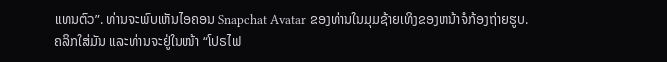ແທນຕົວ”. ທ່ານຈະພົບເຫັນໄອຄອນ Snapchat Avatar ຂອງທ່ານໃນມຸມຊ້າຍເທິງຂອງຫນ້າຈໍກ້ອງຖ່າຍຮູບ.
ຄລິກໃສ່ມັນ ແລະທ່ານຈະຢູ່ໃນໜ້າ “ໂປຣໄຟ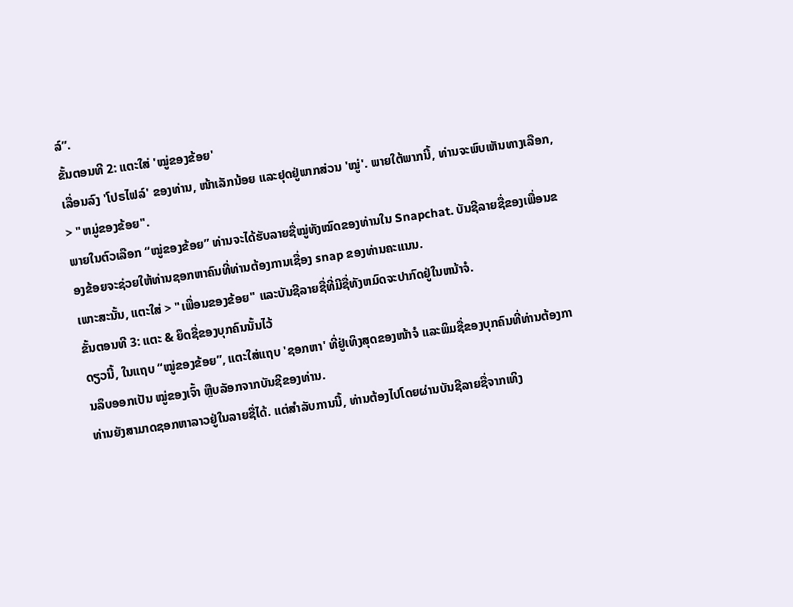ລ໌”.
ຂັ້ນຕອນທີ 2: ແຕະໃສ່ 'ໝູ່ຂອງຂ້ອຍ'
ເລື່ອນລົງ 'ໂປຣໄຟລ໌' ຂອງທ່ານ, ໜ້າເລັກນ້ອຍ ແລະຢຸດຢູ່ພາກສ່ວນ 'ໝູ່'. ພາຍໃຕ້ພາກນີ້, ທ່ານຈະພົບເຫັນທາງເລືອກ, > "ຫມູ່ຂອງຂ້ອຍ".
ພາຍໃນຕົວເລືອກ “ໝູ່ຂອງຂ້ອຍ” ທ່ານຈະໄດ້ຮັບລາຍຊື່ໝູ່ທັງໝົດຂອງທ່ານໃນ Snapchat. ບັນຊີລາຍຊື່ຂອງເພື່ອນຂອງຂ້ອຍຈະຊ່ວຍໃຫ້ທ່ານຊອກຫາຄົນທີ່ທ່ານຕ້ອງການເຊື່ອງ snap ຂອງທ່ານຄະແນນ.
ເພາະສະນັ້ນ, ແຕະໃສ່ > "ເພື່ອນຂອງຂ້ອຍ" ແລະບັນຊີລາຍຊື່ທີ່ມີຊື່ທັງຫມົດຈະປາກົດຢູ່ໃນຫນ້າຈໍ.
ຂັ້ນຕອນທີ 3: ແຕະ & ຍຶດຊື່ຂອງບຸກຄົນນັ້ນໄວ້
ດຽວນີ້, ໃນແຖບ “ໝູ່ຂອງຂ້ອຍ”, ແຕະໃສ່ແຖບ 'ຊອກຫາ' ທີ່ຢູ່ເທິງສຸດຂອງໜ້າຈໍ ແລະພິມຊື່ຂອງບຸກຄົນທີ່ທ່ານຕ້ອງການລຶບອອກເປັນ ໝູ່ຂອງເຈົ້າ ຫຼືບລັອກຈາກບັນຊີຂອງທ່ານ.
ທ່ານຍັງສາມາດຊອກຫາລາວຢູ່ໃນລາຍຊື່ໄດ້. ແຕ່ສໍາລັບການນີ້, ທ່ານຕ້ອງໄປໂດຍຜ່ານບັນຊີລາຍຊື່ຈາກເທິງ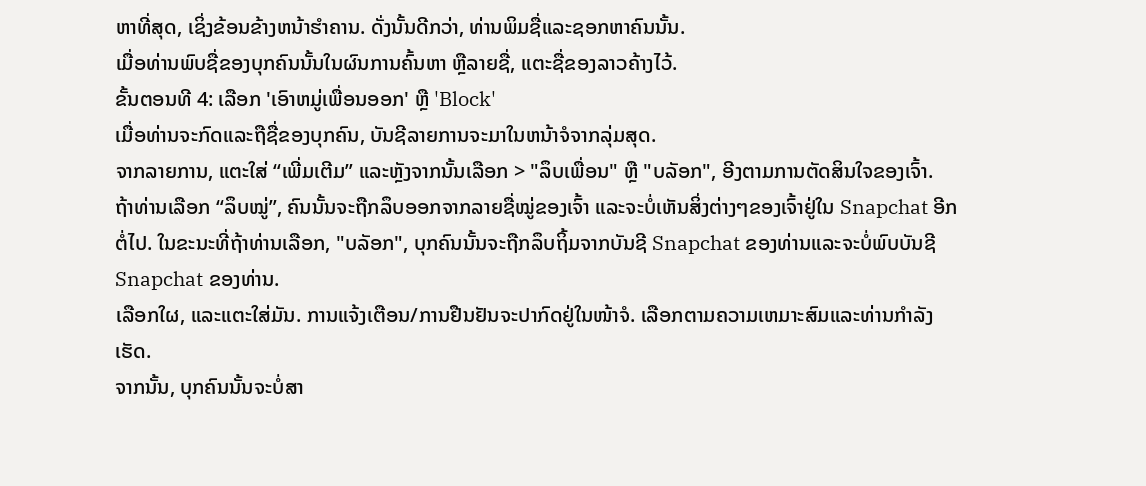ຫາທີ່ສຸດ, ເຊິ່ງຂ້ອນຂ້າງຫນ້າຮໍາຄານ. ດັ່ງນັ້ນດີກວ່າ, ທ່ານພິມຊື່ແລະຊອກຫາຄົນນັ້ນ.
ເມື່ອທ່ານພົບຊື່ຂອງບຸກຄົນນັ້ນໃນຜົນການຄົ້ນຫາ ຫຼືລາຍຊື່, ແຕະຊື່ຂອງລາວຄ້າງໄວ້.
ຂັ້ນຕອນທີ 4: ເລືອກ 'ເອົາຫມູ່ເພື່ອນອອກ' ຫຼື 'Block'
ເມື່ອທ່ານຈະກົດແລະຖືຊື່ຂອງບຸກຄົນ, ບັນຊີລາຍການຈະມາໃນຫນ້າຈໍຈາກລຸ່ມສຸດ.
ຈາກລາຍການ, ແຕະໃສ່ “ເພີ່ມເຕີມ” ແລະຫຼັງຈາກນັ້ນເລືອກ > "ລຶບເພື່ອນ" ຫຼື "ບລັອກ", ອີງຕາມການຕັດສິນໃຈຂອງເຈົ້າ.
ຖ້າທ່ານເລືອກ “ລຶບໝູ່”, ຄົນນັ້ນຈະຖືກລຶບອອກຈາກລາຍຊື່ໝູ່ຂອງເຈົ້າ ແລະຈະບໍ່ເຫັນສິ່ງຕ່າງໆຂອງເຈົ້າຢູ່ໃນ Snapchat ອີກຕໍ່ໄປ. ໃນຂະນະທີ່ຖ້າທ່ານເລືອກ, "ບລັອກ", ບຸກຄົນນັ້ນຈະຖືກລຶບຖິ້ມຈາກບັນຊີ Snapchat ຂອງທ່ານແລະຈະບໍ່ພົບບັນຊີ Snapchat ຂອງທ່ານ.
ເລືອກໃຜ, ແລະແຕະໃສ່ມັນ. ການແຈ້ງເຕືອນ/ການຢືນຢັນຈະປາກົດຢູ່ໃນໜ້າຈໍ. ເລືອກຕາມຄວາມເຫມາະສົມແລະທ່ານກໍາລັງເຮັດ.
ຈາກນັ້ນ, ບຸກຄົນນັ້ນຈະບໍ່ສາ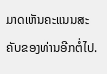ມາດເຫັນຄະແນນສະຄັບຂອງທ່ານອີກຕໍ່ໄປ.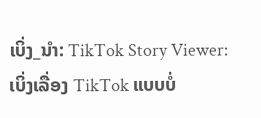ເບິ່ງ_ນຳ: TikTok Story Viewer: ເບິ່ງເລື່ອງ TikTok ແບບບໍ່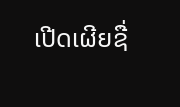ເປີດເຜີຍຊື່